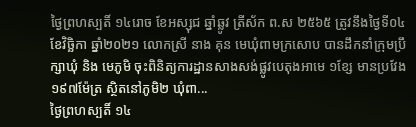ថ្ងៃព្រហស្បតិ៍ ១៤រោច ខែអស្សុជ ឆ្នាំឆ្លូវ ត្រីស័ក ព.ស ២៥៦៥ ត្រូវនឹងថ្ងៃទី០៤ ខែវិច្ឆិកា ឆ្នាំ២០២១ លោកស្រី នាង គុន មេឃុំពាមក្រសោប បានដឹកនាំក្រុមប្រឹក្សាឃុំ និង មេភូមិ ចុះពិនិត្យការដ្ឋានសាងសង់ផ្លូវបេតុងអាមេ ១ខ្សែ មានប្រវែង ១៩៧ម៉ែត្រ ស្ថិតនៅភូមិ២ ឃុំពា...
ថ្ងៃព្រហស្បតិ៍ ១៤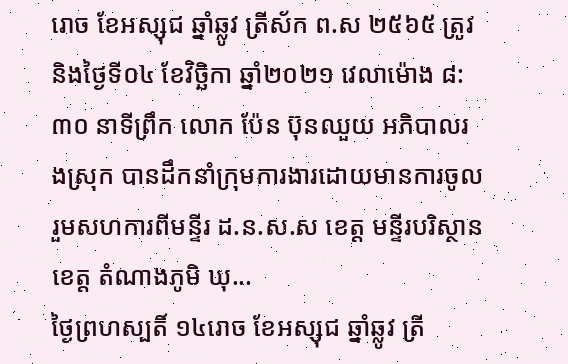រោច ខែអស្សុជ ឆ្នាំឆ្លូវ ត្រីស័ក ព.ស ២៥៦៥ ត្រូវនិងថ្ងៃទី០៤ ខែវិច្ឆិកា ឆ្នាំ២០២១ វេលាម៉ោង ៨:៣០ នាទីព្រឹក លោក ប៉ែន ប៊ុនឈួយ អភិបាលរងស្រុក បានដឹកនាំក្រុមការងារដោយមានការចូលរួមសហការពីមន្ទីរ ដ.ន.ស.ស ខេត្ត មន្ទីរបរិស្ថានខេត្ត តំណាងភូមិ ឃុ...
ថ្ងៃព្រហស្បតិ៍ ១៤រោច ខែអស្សុជ ឆ្នាំឆ្លូវ ត្រី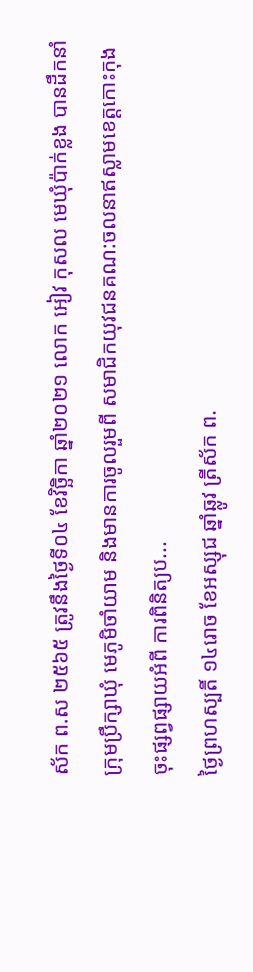ស័ក ព.ស ២៥៦៥ ត្រូវនឹងថ្ងៃទី០៤ ខែវិច្ឆិកា ឆ្នាំ២០២១ លោក អៀវ កុសល មេឃុំប៉ាក់ខ្លង បានដឹកនាំក្រុមប្រឹក្សាឃុំ មេភូមិចាំយាម និងមានការចូលរួមពី សមាជិកយុវជនគណ:ចលនាឥស្លាមខេត្តកោះកុង ចុះផ្សព្វផ្សាយអំពី ការពិនិត្យប...
ថ្ងៃព្រហស្បតិ៍ ១៤រោច ខែអស្សុជ ឆ្នាំឆ្លូវ ត្រីស័ក ព.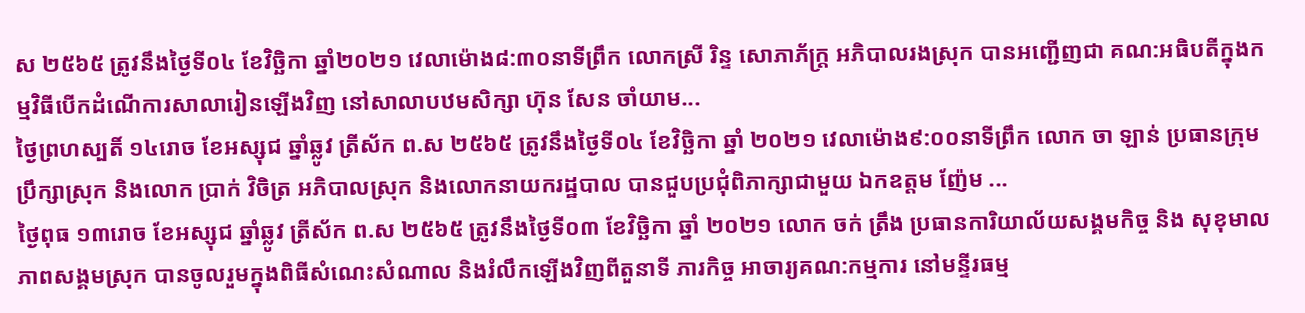ស ២៥៦៥ ត្រូវនឹងថ្ងៃទី០៤ ខែវិច្ឆិកា ឆ្នាំ២០២១ វេលាម៉ោង៨:៣០នាទីព្រឹក លោកស្រី រិន្ទ សោភាភ័ក្រ្ត អភិបាលរងស្រុក បានអញ្ជើញជា គណ:អធិបតីក្នុងកម្មវិធីបើកដំណើការសាលារៀនឡើងវិញ នៅសាលាបឋមសិក្សា ហ៊ុន សែន ចាំយាម...
ថ្ងៃព្រហស្បតិ៍ ១៤រោច ខែអស្សុជ ឆ្នាំឆ្លូវ ត្រីស័ក ព.ស ២៥៦៥ ត្រូវនឹងថ្ងៃទី០៤ ខែវិច្ឆិកា ឆ្នាំ ២០២១ វេលាម៉ោង៩:០០នាទីព្រឹក លោក ចា ឡាន់ ប្រធានក្រុមប្រឹក្សាស្រុក និងលោក ប្រាក់ វិចិត្រ ឣភិបាលស្រុក និងលោកនាយករដ្ឋបាល បានជួបប្រជុំពិភាក្សាជាមួយ ឯកឧត្តម ញ៉ែម ...
ថ្ងៃពុធ ១៣រោច ខែអស្សុជ ឆ្នាំឆ្លូវ ត្រីស័ក ព.ស ២៥៦៥ ត្រូវនឹងថ្ងៃទី០៣ ខែវិច្ឆិកា ឆ្នាំ ២០២១ លោក ចក់ ត្រឹង ប្រធានការិយាល័យសង្គមកិច្ច និង សុខុមាលភាពសង្គមស្រុក បានចូលរួមក្នុងពិធីសំណេះសំណាល និងរំលឹកឡើងវិញពីតួនាទី ភារកិច្ច អាចារ្យគណ:កម្មការ នៅមន្ទីរធម្ម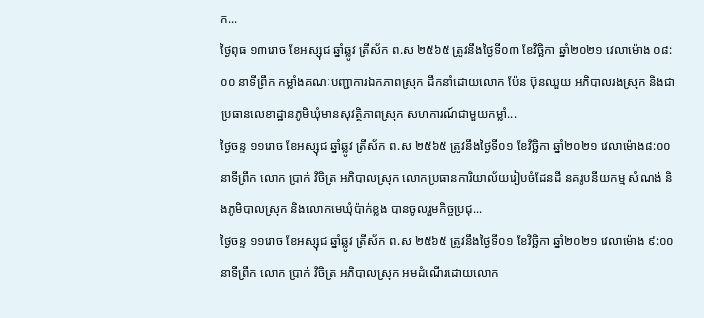ក...
ថ្ងៃពុធ ១៣រោច ខែអស្សុជ ឆ្នាំឆ្លូវ ត្រីស័ក ព.ស ២៥៦៥ ត្រូវនឹងថ្ងៃទី០៣ ខែវិច្ឆិកា ឆ្នាំ២០២១ វេលាម៉ោង ០៨:០០ នាទីព្រឹក កម្លាំងគណៈបញ្ជាការឯកភាពស្រុក ដឹកនាំដោយលោក ប៉ែន ប៊ុនឈួយ អភិបាលរងស្រុក និងជាប្រធានលេខាដ្ឋានភូមិឃុំមានសុវត្ថិភាពស្រុក សហការណ៍ជាមួយកម្លាំ...
ថ្ងៃចន្ទ ១១រោច ខែអស្សុជ ឆ្នាំឆ្លូវ ត្រីស័ក ព.ស ២៥៦៥ ត្រូវនឹងថ្ងៃទី០១ ខែវិច្ឆិកា ឆ្នាំ២០២១ វេលាម៉ោង៨:០០នាទីព្រឹក លោក ប្រាក់ វិចិត្រ អភិបាលស្រុក លោកប្រធានការិយាល័យរៀបចំដែនដី នគរូបនីយកម្ម សំណង់ និងភូមិបាលស្រុក និងលោកមេឃុំប៉ាក់ខ្លង បានចូលរួមកិច្ចប្រជុ...
ថ្ងៃចន្ទ ១១រោច ខែអស្សុជ ឆ្នាំឆ្លូវ ត្រីស័ក ព.ស ២៥៦៥ ត្រូវនឹងថ្ងៃទី០១ ខែវិច្ឆិកា ឆ្នាំ២០២១ វេលាម៉ោង ៩:០០នាទីព្រឹក លោក ប្រាក់ វិចិត្រ អភិបាលស្រុក អមដំណើរដោយលោក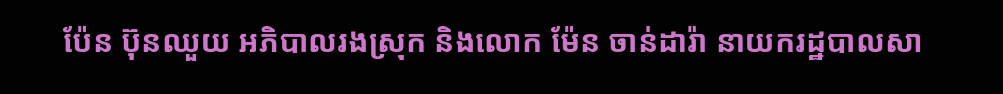ប៉ែន ប៊ុនឈួយ អភិបាលរងស្រុក និងលោក ម៉ែន ចាន់ដារ៉ា នាយករដ្ឋបាលសា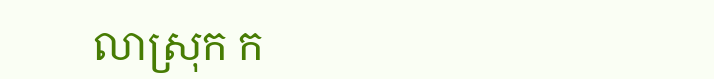លាស្រុក ក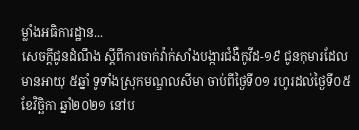ម្លាំងអធិការដ្ឋាន...
សេចក្ដីជូនដំណឹង ស្ដីពីការចាក់វ៉ាក់សាំងបង្ការជំងឺកូវីដ-១៩ ជូនកុមារដែលមានអាយុ ៥ឆ្នាំ ទូទាំងស្រុកមណ្ឌលសីមា ចាប់ពីថ្ងៃទី០១ រហូរដល់ថ្ងៃទី០៥ ខែវិច្ឆិកា ឆ្នាំ២០២១ នៅប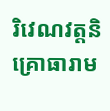រិវេណវត្តនិគ្រោធារាម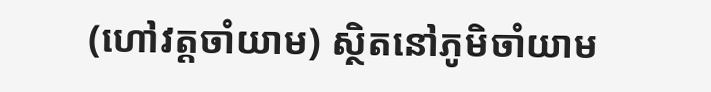(ហៅវត្តចាំយាម) ស្ថិតនៅភូមិចាំយាម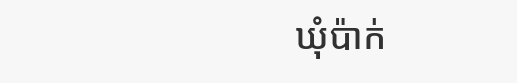ឃុំប៉ាក់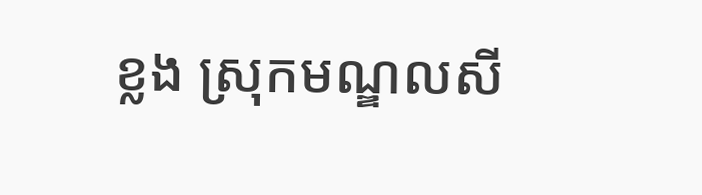ខ្លង ស្រុកមណ្ឌលសី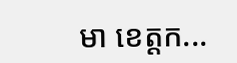មា ខេត្តក...